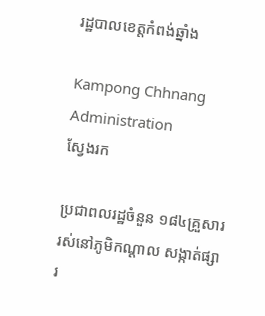រដ្ឋបាលខេត្តកំពង់ឆ្នាំង

Kampong Chhnang Administration
ស្វែងរក

ប្រជាពលរដ្ឋចំនួន ១៨៤គ្រួសារ រស់នៅភូមិកណ្តាល សង្កាត់ផ្សារ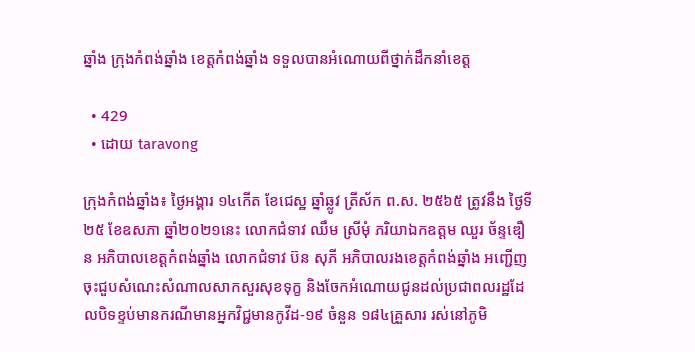ឆ្នាំង ក្រុងកំពង់ឆ្នាំង ខេត្តកំពង់ឆ្នាំង ទទួលបានអំណោយពីថ្នាក់ដឹកនាំខេត្ត

  • 429
  • ដោយ taravong

ក្រុងកំពង់ឆ្នាំង៖ ថ្ងៃអង្គារ ១៤កើត ខែជេស្ឋ ឆ្នាំឆ្លូវ ត្រីស័ក ព.ស. ២៥៦៥ ត្រូវនឹង ថ្ងៃទី២៥ ខែឧសភា ឆ្នាំ២០២១នេះ លោកជំទាវ ឈឹម ស្រីមុំ ភរិយាឯកឧត្តម ឈួរ ច័ន្ទឌឿន អភិបាលខេត្តកំពង់ឆ្នាំង លោកជំទាវ ប៊ន សុភី អភិបាលរងខេត្តកំពង់ឆ្នាំង អញ្ជើញចុះជួបសំណេះសំណាលសាកសួរសុខទុក្ខ និងចែកអំណោយជូនដល់ប្រជាពលរដ្ឋដែលបិទខ្ទប់មានករណីមានអ្នកវិជ្ជមានកូវីដ-១៩ ចំនួន ១៨៤គ្រួសារ រស់នៅភូមិ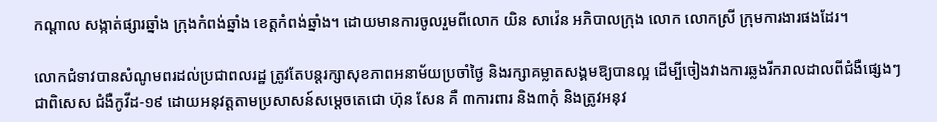កណ្តាល សង្កាត់ផ្សារឆ្នាំង ក្រុងកំពង់ឆ្នាំង ខេត្តកំពង់ឆ្នាំង។ ដោយមានការចូលរួមពីលោក យិន សាវ៉េន អភិបាលក្រុង លោក លោកស្រី ក្រុមការងារផងដែរ។

លោកជំទាវបានសំណូមពរដល់ប្រជាពលរដ្ឋ ត្រូវតែបន្តរក្សាសុខភាពអនាម័យប្រចាំថ្ងៃ និងរក្សាគម្លាតសង្គមឱ្យបានល្អ ដើម្បីចៀងវាងការឆ្លងរីករាលដាលពីជំងឺផ្សេងៗ ជាពិសេស ជំងឺកូវីដ-១៩ ដោយអនុវត្តតាមប្រសាសន៍សម្តេចតេជោ ហ៊ុន សែន គឺ ៣ការពារ និង៣កុំ និងត្រូវអនុវ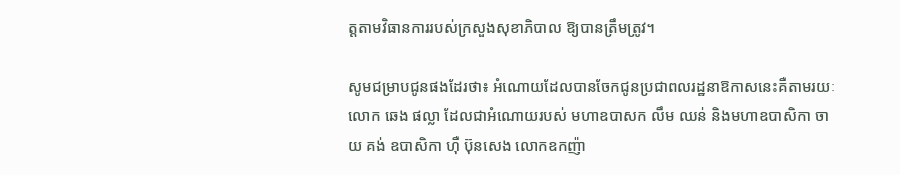ត្តតាមវិធានការរបស់ក្រសួងសុខាភិបាល ឱ្យបានត្រឹមត្រូវ។

សូមជម្រាបជូនផងដែរថា៖ អំណោយដែលបានចែកជូនប្រជាពលរដ្ឋនាឱកាសនេះគឺតាមរយៈលោក ឆេង ផល្លា ដែលជាអំណោយរបស់ មហាឧបាសក លឹម ឈន់ និងមហាឧបាសិកា ចាយ គង់ ឧបាសិកា ហ៊ឺ ប៊ុនសេង លោកឧកញ៉ា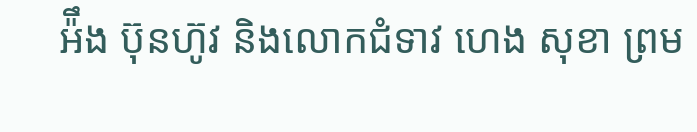អ៉ឹង ប៊ុនហ៊ូវ និងលោកជំទាវ ហេង សុខា ព្រម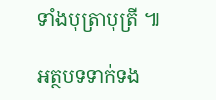ទាំងបុត្រាបុត្រី ៕

អត្ថបទទាក់ទង